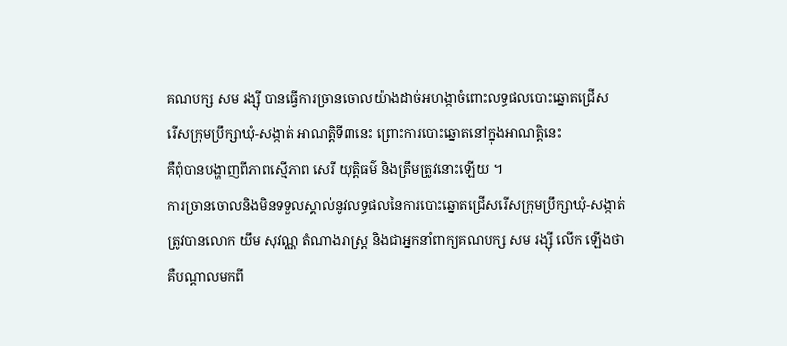គណបក្ស សម រង្ស៊ី បានធ្វើការច្រានចោលយ៉ាងដាច់អហង្កាចំពោះលទ្ធផលបោះឆ្នោតជ្រើស
រើសក្រុមប្រឹក្សាឃុំ-សង្កាត់ អាណត្តិទី៣នេះ ព្រោះការបោះឆ្នោតនៅក្នុងអាណត្តិនេះ
គឺពុំបានបង្ហាញពីភាពស្មើភាព សេរី យុត្តិធម៌ និងត្រឹមត្រូវនោះឡើយ ។
ការច្រានចោលនិងមិនទទួលស្គាល់នូវលទ្ធផលនៃការបោះឆ្នោតជ្រើសរើសក្រុមប្រឹក្សាឃុំ-សង្កាត់
ត្រូវបានលោក យឹម សុវណ្ណ តំណាងរាស្រ្ត និងជាអ្នកនាំពាក្យគណបក្ស សម រង្ស៊ី លើក ឡើងថា
គឺបណ្តាលមកពី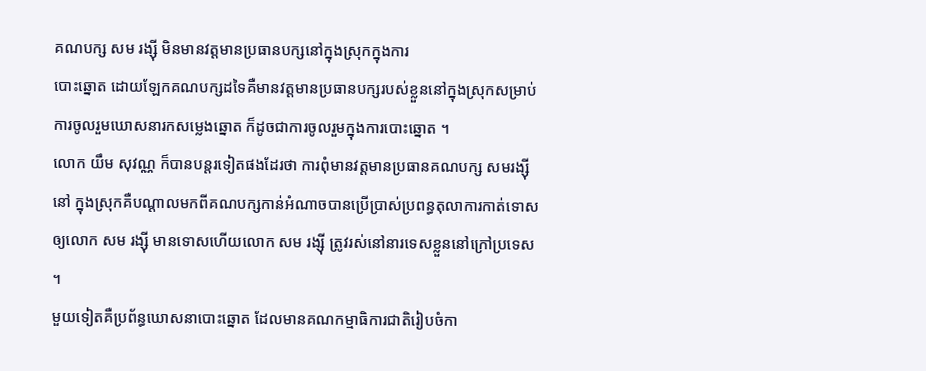គណបក្ស សម រង្ស៊ី មិនមានវត្តមានប្រធានបក្សនៅក្នុងស្រុកក្នុងការ
បោះឆ្នោត ដោយឡែកគណបក្សដទៃគឺមានវត្តមានប្រធានបក្សរបស់ខ្លួននៅក្នុងស្រុកសម្រាប់
ការចូលរួមឃោសនារកសម្លេងឆ្នោត ក៏ដូចជាការចូលរួមក្នុងការបោះឆ្នោត ។
លោក យឹម សុវណ្ណ ក៏បានបន្តរទៀតផងដែរថា ការពុំមានវត្តមានប្រធានគណបក្ស សមរង្ស៊ី
នៅ ក្នុងស្រុកគឺបណ្តាលមកពីគណបក្សកាន់អំណាចបានប្រើប្រាស់ប្រពន្ធតុលាការកាត់ទោស
ឲ្យលោក សម រង្ស៊ី មានទោសហើយលោក សម រង្ស៊ី ត្រូវរស់នៅនារទេសខ្លួននៅក្រៅប្រទេស ។
មួយទៀតគឺប្រព័ន្ធឃោសនាបោះឆ្នោត ដែលមានគណកម្មាធិការជាតិរៀបចំកា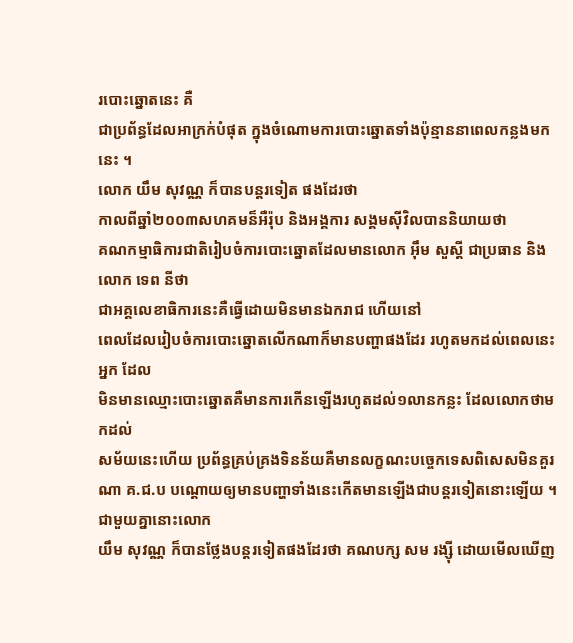របោះឆ្នោតនេះ គឺ
ជាប្រព័ន្ធដែលអាក្រក់បំផុត ក្នុងចំណោមការបោះឆ្នោតទាំងប៉ុន្មាននាពេលកន្លងមកនេះ ។
លោក យឹម សុវណ្ណ ក៏បានបន្តរទៀត ផងដែរថា
កាលពីឆ្នាំ២០០៣សហគមន៏អឺរ៉ុប និងអង្គការ សង្គមស៊ីវិលបាននិយាយថា
គណកម្មាធិការជាតិរៀបចំការបោះឆ្នោតដែលមានលោក អ៊ឹម សួស្តី ជាប្រធាន និងលោក ទេព នីថា
ជាអគ្គលេខាធិការនេះគឺធ្វើដោយមិនមានឯករាជ ហើយនៅ
ពេលដែលរៀបចំការបោះឆ្នោតលើកណាក៏មានបញ្ហាផងដែរ រហូតមកដល់ពេលនេះអ្នក ដែល
មិនមានឈ្មោះបោះឆ្នោតគឺមានការកើនឡើងរហូតដល់១លានកន្លះ ដែលលោកថាមកដល់
សម័យនេះហើយ ប្រព័ន្ធគ្រប់គ្រងទិនន័យគឺមានលក្ខណះបច្ចេកទេសពិសេសមិនគួរណា គ.ជ.ប បណ្តោយឲ្យមានបញ្ហាទាំងនេះកើតមានឡើងជាបន្តរទៀតនោះឡើយ ។ ជាមួយគ្នានោះលោក
យឹម សុវណ្ណ ក៏បានថ្លែងបន្តរទៀតផងដែរថា គណបក្ស សម រង្ស៊ី ដោយមើលឃើញ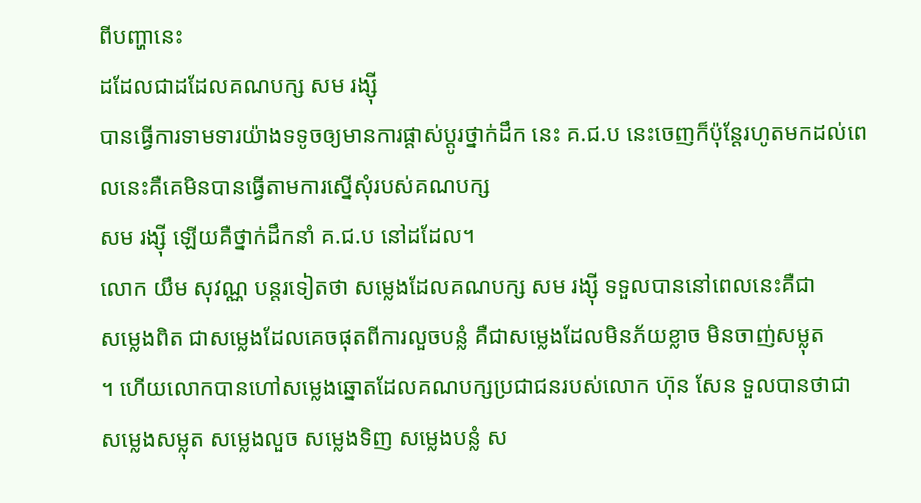ពីបញ្ហានេះ
ដដែលជាដដែលគណបក្ស សម រង្ស៊ី
បានធ្វើការទាមទារយ៉ាងទទូចឲ្យមានការផ្តាស់ប្តូរថ្នាក់ដឹក នេះ គ.ជ.ប នេះចេញក៏ប៉ុន្តែរហូតមកដល់ពេលនេះគឺគេមិនបានធ្វើតាមការស្នើសុំរបស់គណបក្ស
សម រង្ស៊ី ឡើយគឺថ្នាក់ដឹកនាំ គ.ជ.ប នៅដដែល។
លោក យឹម សុវណ្ណ បន្តរទៀតថា សម្លេងដែលគណបក្ស សម រង្ស៊ី ទទួលបាននៅពេលនេះគឺជា
សម្លេងពិត ជាសម្លេងដែលគេចផុតពីការលួចបន្លំ គឺជាសម្លេងដែលមិនភ័យខ្លាច មិនចាញ់សម្លុត
។ ហើយលោកបានហៅសម្លេងឆ្នោតដែលគណបក្សប្រជាជនរបស់លោក ហ៊ុន សែន ទួលបានថាជា
សម្លេងសម្លុត សម្លេងលួច សម្លេងទិញ សម្លេងបន្លំ ស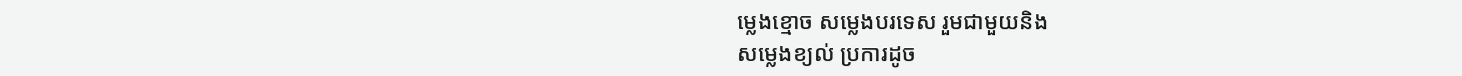ម្លេងខ្មោច សម្លេងបរទេស រួមជាមួយនិង
សម្លេងខ្យល់ ប្រការដូច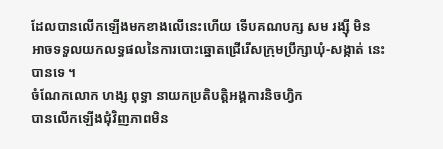ដែលបានលើកឡើងមកខាងលើនេះហើយ ទើបគណបក្ស សម រង្ស៊ី មិន
អាចទទួលយកលទ្ធផលនៃការបោះឆ្នោតជ្រើរើសក្រុមប្រឹក្សាឃុំ-សង្កាត់ នេះបានទេ ។
ចំណែកលោក ហង្ស ពុទ្ធា នាយកប្រតិបត្តិអង្គការនិចហ្វិក
បានលើកឡើងជុំវិញភាពមិន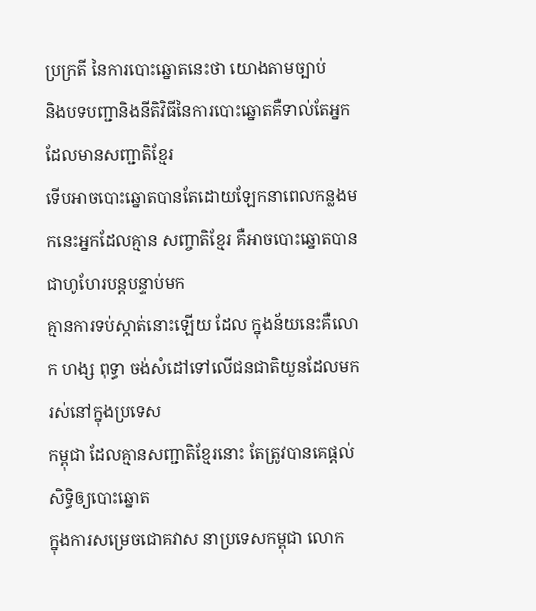ប្រក្រតី នៃការបោះឆ្នោតនេះថា យោងតាមច្បាប់
និងបទបញ្ជានិងនីតិវិធីនៃការបោះឆ្នោតគឺទាល់តែអ្នក ដែលមានសញ្ជាតិខ្មែរ
ទើបអាចបោះឆ្នោតបានតែដោយឡែកនាពេលកន្លងមកនេះអ្នកដែលគ្មាន សញ្ចាតិខ្មែរ គឺអាចបោះឆ្នោតបានជាហូហែរបន្តបន្ទាប់មក
គ្មានការទប់ស្កាត់នោះឡើយ ដែល ក្នុងន័យនេះគឺលោក ហង្ស ពុទ្ធា ចង់សំដៅទៅលើជនជាតិយួនដែលមករស់នៅក្នុងប្រទេស
កម្ពុជា ដែលគ្មានសញ្ជាតិខ្មែរនោះ តែត្រូវបានគេផ្តល់សិទ្ធិឲ្យបោះឆ្នោត
ក្នុងការសម្រេចជោគវាស នាប្រទេសកម្ពុជា លោក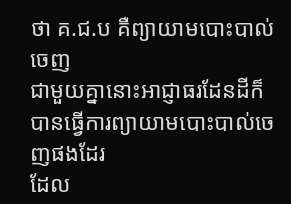ថា គ.ជ.ប គឺព្យាយាមបោះបាល់ចេញ
ជាមួយគ្នានោះអាជ្ញាធរដែនដីក៏ បានធ្វើការព្យាយាមបោះបាល់ចេញផងដែរ
ដែល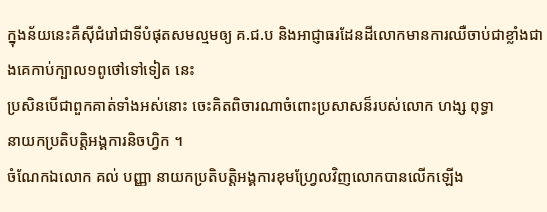ក្នុងន័យនេះគឺស៊ីជំរៅជាទីបំផុតសមល្មមឲ្យ គ.ជ.ប និងអាជ្ញាធរដែនដីលោកមានការឈឺចាប់ជាខ្លាំងជាងគេកាប់ក្បាល១ពូថៅទៅទៀត នេះ
ប្រសិនបើជាពួកគាត់ទាំងអស់នោះ ចេះគិតពិចារណាចំពោះប្រសាសន៏របស់លោក ហង្ស ពុទ្ធា
នាយកប្រតិបត្តិអង្គការនិចហ្វិក ។
ចំណែកឯលោក គល់ បញ្ញា នាយកប្រតិបត្តិអង្គការខុមហ្រ្វែលវិញលោកបានលើកឡើង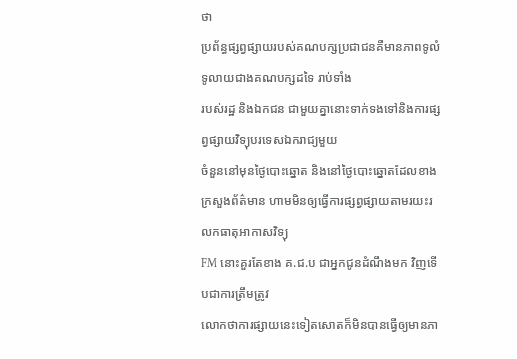ថា
ប្រព័ន្ធផ្សព្វផ្សាយរបស់គណបក្សប្រជាជនគឺមានភាពទូលំទូលាយជាងគណបក្សដទៃ រាប់ទាំង
របស់រដ្ឋ និងឯកជន ជាមួយគ្នានោះទាក់ទងទៅនិងការផ្សព្វផ្សាយវិទ្យុបរទេសឯករាជ្យមួយ
ចំនួននៅមុនថ្ងៃបោះឆ្នោត និងនៅថ្ងៃបោះឆ្នោតដែលខាងក្រសួងព័ត៌មាន ហាមមិនឲ្យធ្វើការផ្សព្វផ្សាយតាមរយះរលកធាតុអាកាសវិទ្យុ
FM នោះគួរតែខាង គ.ជ.ប ជាអ្នកជូនដំណឹងមក វិញទើបជាការត្រឹមត្រូវ
លោកថាការផ្សាយនេះទៀតសោតក៏មិនបានធ្វើឲ្យមានភា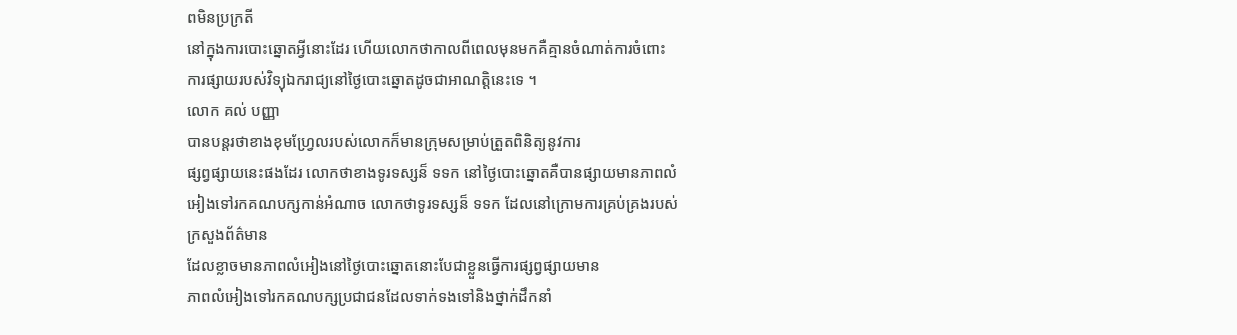ពមិនប្រក្រតី
នៅក្នុងការបោះឆ្នោតអ្វីនោះដែរ ហើយលោកថាកាលពីពេលមុនមកគឺគ្មានចំណាត់ការចំពោះ
ការផ្សាយរបស់វិទ្យុឯករាជ្យនៅថ្ងៃបោះឆ្នោតដូចជាអាណត្តិនេះទេ ។
លោក គល់ បញ្ញា
បានបន្តរថាខាងខុមហ្រ្វែលរបស់លោកក៏មានក្រុមសម្រាប់ត្រួតពិនិត្យនូវការ
ផ្សព្វផ្សាយនេះផងដែរ លោកថាខាងទូរទស្សន៏ ទទក នៅថ្ងៃបោះឆ្នោតគឺបានផ្សាយមានភាពលំ
អៀងទៅរកគណបក្សកាន់អំណាច លោកថាទូរទស្សន៏ ទទក ដែលនៅក្រោមការគ្រប់គ្រងរបស់
ក្រសួងព័ត៌មាន
ដែលខ្លាចមានភាពលំអៀងនៅថ្ងៃបោះឆ្នោតនោះបែជាខ្លួនធ្វើការផ្សព្វផ្សាយមាន
ភាពលំអៀងទៅរកគណបក្សប្រជាជនដែលទាក់ទងទៅនិងថ្នាក់ដឹកនាំ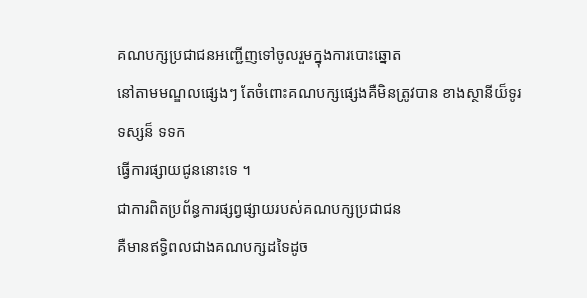គណបក្សប្រជាជនអញ្ជើញទៅចូលរួមក្នុងការបោះឆ្នោត
នៅតាមមណ្ឌលផ្សេងៗ តែចំពោះគណបក្សផ្សេងគឺមិនត្រូវបាន ខាងស្ថានីយ៏ទូរទស្សន៏ ទទក
ធ្វើការផ្សាយជូននោះទេ ។
ជាការពិតប្រព័ន្ធការផ្សព្វផ្សាយរបស់គណបក្សប្រជាជន
គឺមានឥទ្ធិពលជាងគណបក្សដទៃដូច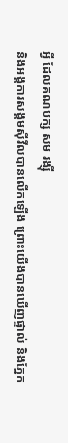អ្វី ដែលគណបក្ស សម រង្ស៊ី
និងអង្គការសង្គមស៊ីវីលបានលើកឡើង ព្រោះយើងបានឃើញផ្ទាល់ និងភ្នែក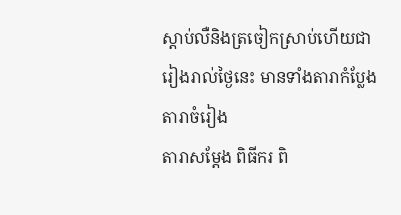ស្តាប់លឺនិងត្រចៀកស្រាប់ហើយជារៀងរាល់ថ្ងៃនេះ មានទាំងតារាកំប្លែង តារាចំរៀង
តារាសម្តែង ពិធីករ ពិ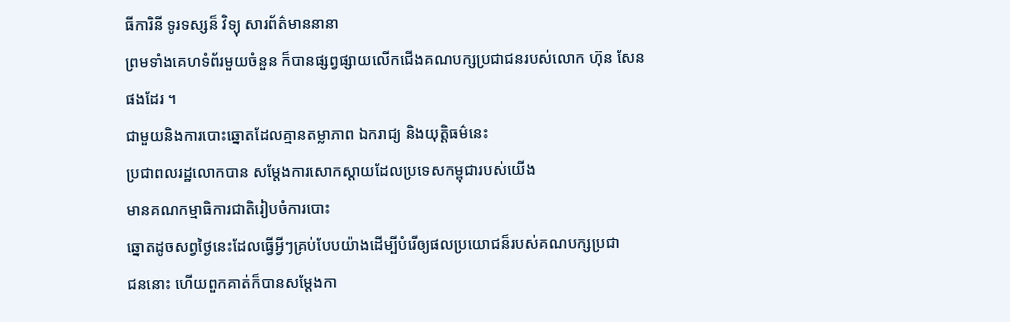ធីការិនី ទូរទស្សន៏ វិទ្យុ សារព័ត៌មាននានា
ព្រមទាំងគេហទំព័រមួយចំនួន ក៏បានផ្សព្វផ្សាយលើកជើងគណបក្សប្រជាជនរបស់លោក ហ៊ុន សែន
ផងដែរ ។
ជាមួយនិងការបោះឆ្នោតដែលគ្មានតម្លាភាព ឯករាជ្យ និងយុត្តិធម៌នេះ
ប្រជាពលរដ្ឋលោកបាន សម្តែងការសោកស្តាយដែលប្រទេសកម្ពុជារបស់យើង
មានគណកម្មាធិការជាតិរៀបចំការបោះ
ឆ្នោតដូចសព្វថ្ងៃនេះដែលធ្វើអ្វីៗគ្រប់បែបយ៉ាងដើម្បីបំរើឲ្យផលប្រយោជន៏របស់គណបក្សប្រជា
ជននោះ ហើយពួកគាត់ក៏បានសម្តែងកា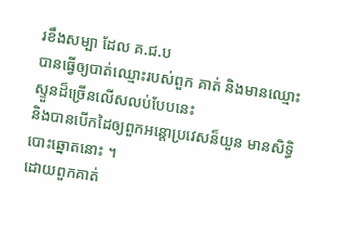រខឹងសម្បា ដែល គ.ជ.ប
បានធ្វើឲ្យបាត់ឈ្មោះរបស់ពួក គាត់ និងមានឈ្មោះស្ទួនដ៏ច្រើនលើសលប់បែបនេះ
និងបានបើកដៃឲ្យពួកអន្តោប្រវេសន៏យួន មានសិទ្ធិបោះឆ្នោតនោះ ។
ដោយពួកគាត់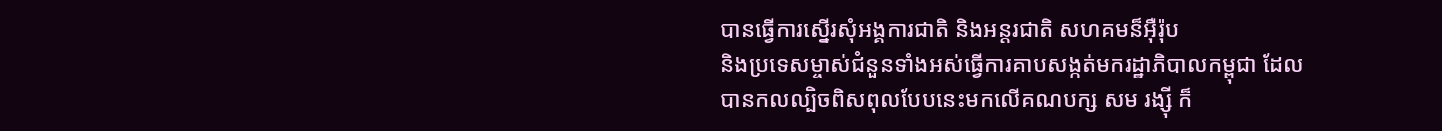បានធ្វើការស្នើរសុំអង្គការជាតិ និងអន្តរជាតិ សហគមន៏អ៊ឺរ៉ុប
និងប្រទេសម្ចាស់ជំនួនទាំងអស់ធ្វើការគាបសង្កត់មករដ្ឋាភិបាលកម្ពុជា ដែល
បានកលល្បិចពិសពុលបែបនេះមកលើគណបក្ស សម រង្ស៊ី ក៏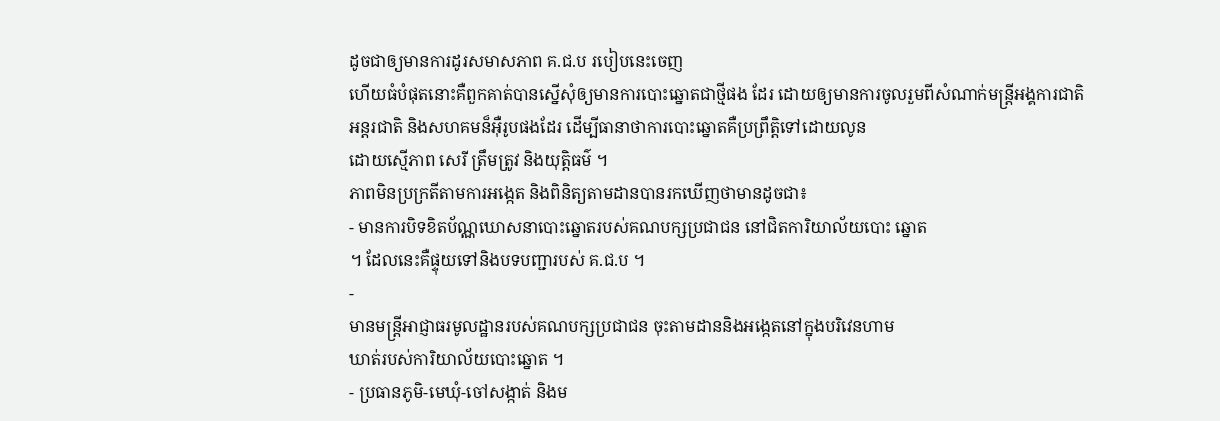ដូចជាឲ្យមានការដូរសមាសភាព គ.ជ.ប របៀបនេះចេញ
ហើយធំបំផុតនោះគឺពួកគាត់បានស្នើសុំឲ្យមានការបោះឆ្នោតជាថ្មីផង ដែរ ដោយឲ្យមានការចូលរួមពីសំណាក់មន្រ្តីអង្គការជាតិ
អន្តរជាតិ និងសហគមន៏អ៊ឺរូបផងដែរ ដើម្បីធានាថាការបោះឆ្នោតគឺប្រព្រឹត្តិទៅដោយលូន
ដោយស្មើភាព សេរី ត្រឹមត្រូវ និងយុត្តិធម៌ ។
ភាពមិនប្រក្រតីតាមការអង្កេត និងពិនិត្យតាមដានបានរកឃើញថាមានដូចជា៖
- មានការបិទខិតប័ណ្ណឃោសនាបោះឆ្នោតរបស់គណបក្សប្រជាជន នៅជិតការិយាល័យបោះ ឆ្នោត
។ ដែលនេះគឺផ្ទុយទៅនិងបទបញ្ជារបស់ គ.ជ.ប ។
-
មានមន្រ្តីអាជ្ញាធរមូលដ្ឋានរបស់គណបក្សប្រជាជន ចុះតាមដាននិងអង្កេតនៅក្នុងបរិវេនហាម
ឃាត់របស់ការិយាល័យបោះឆ្នោត ។
- ប្រធានភូមិ-មេឃុំ-ចៅសង្កាត់ និងម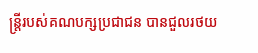ន្រ្តីរបស់គណបក្សប្រជាជន បានជួលរថយ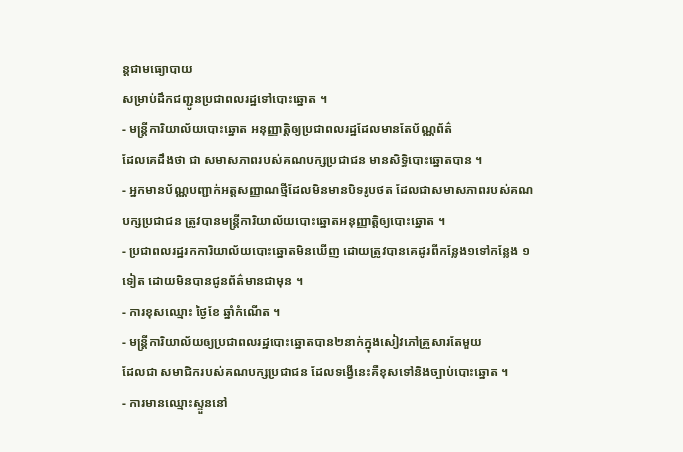ន្តជាមធ្យោបាយ
សម្រាប់ដឹកជញ្ជូនប្រជាពលរដ្ឋទៅបោះឆ្នោត ។
- មន្រ្តីការិយាល័យបោះឆ្នោត អនុញ្ញាត្តិឲ្យប្រជាពលរដ្ឋដែលមានតែប័ណ្ណព័ត៌
ដែលគេដឹងថា ជា សមាសភាពរបស់គណបក្សប្រជាជន មានសិទ្ធិបោះឆ្នោតបាន ។
- អ្នកមានប័ណ្ណបញ្ជាក់អត្តសញ្ញាណថ្មីដែលមិនមានបិទរូបថត ដែលជាសមាសភាពរបស់គណ
បក្សប្រជាជន ត្រូវបានមន្រ្តីការិយាល័យបោះឆ្នោតអនុញ្ញាត្តិឲ្យបោះឆ្នោត ។
- ប្រជាពលរដ្ឋរកការិយាល័យបោះឆ្នោតមិនឃើញ ដោយត្រូវបានគេដូរពីកន្លែង១ទៅកន្លែង ១
ទៀត ដោយមិនបានជូនព័ត៌មានជាមុន ។
- ការខុសឈ្មោះ ថ្ងៃខែ ឆ្នាំកំណើត ។
- មន្រ្តីការិយាល័យឲ្យប្រជាពលរដ្ឋបោះឆ្នោតបាន២នាក់ក្នុងសៀវភៅគ្រួសារតែមួយ
ដែលជា សមាជិករបស់គណបក្សប្រជាជន ដែលទង្វើនេះគឺខុសទៅនិងច្បាប់បោះឆ្នោត ។
- ការមានឈ្មោះស្ទួននៅ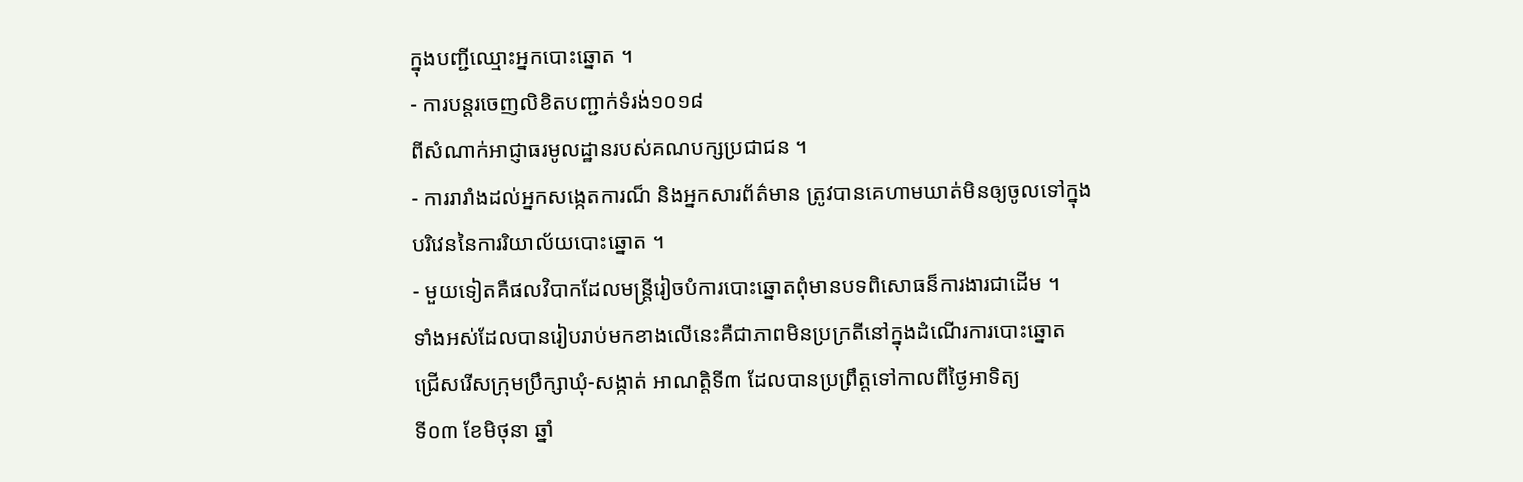ក្នុងបញ្ជីឈ្មោះអ្នកបោះឆ្នោត ។
- ការបន្តរចេញលិខិតបញ្ជាក់ទំរង់១០១៨
ពីសំណាក់អាជ្ញាធរមូលដ្ឋានរបស់គណបក្សប្រជាជន ។
- ការរារាំងដល់អ្នកសង្កេតការណ៏ និងអ្នកសារព័ត៌មាន ត្រូវបានគេហាមឃាត់មិនឲ្យចូលទៅក្នុង
បរិវេននៃការរិយាល័យបោះឆ្នោត ។
- មួយទៀតគឺផលវិបាកដែលមន្ត្រីរៀចបំការបោះឆ្នោតពុំមានបទពិសោធន៏ការងារជាដើម ។
ទាំងអស់ដែលបានរៀបរាប់មកខាងលើនេះគឺជាភាពមិនប្រក្រតីនៅក្នុងដំណើរការបោះឆ្នោត
ជ្រើសរើសក្រុមប្រឹក្សាឃុំ-សង្កាត់ អាណត្តិទី៣ ដែលបានប្រព្រឹត្តទៅកាលពីថ្ងៃអាទិត្យ
ទី០៣ ខែមិថុនា ឆ្នាំ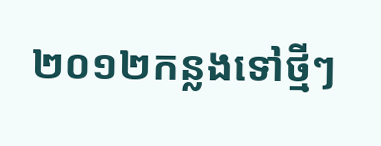២០១២កន្លងទៅថ្មីៗ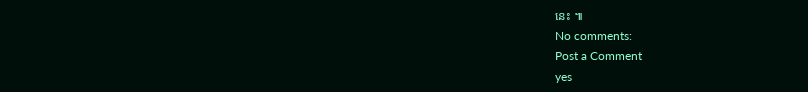នេះ ៕
No comments:
Post a Comment
yes